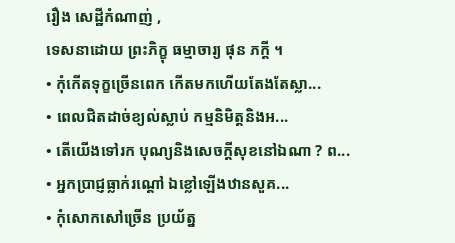រឿង សេដ្ឋីកំណាញ់ ,
ទេសនាដោយ ព្រះភិក្ខុ ធម្មាចារ្យ ផុន ភក្តី ។
• កុំកើតទុក្ខច្រើនពេក កើតមកហើយតែងតែស្លា...
• ពេលជិតដាច់ខ្យល់ស្លាប់ កម្មនិមិត្តនិងអ...
• តើយើងទៅរក បុណ្យនិងសេចក្តីសុខនៅឯណា ? ព...
• អ្នកប្រាជ្ញធ្លាក់រណ្តៅ ឯខ្លៅឡើងឋានសួគ...
• កុំសោកសៅច្រើន ប្រយ័ត្ន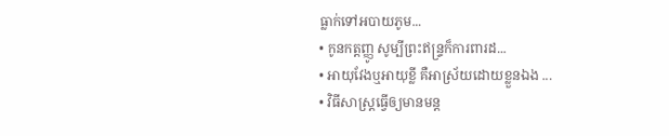ធ្លាក់ទៅអបាយភូម...
• កូនកត្តញ្ញូ សូម្បីព្រះឥន្ទ្រក៏ការពារដ...
• អាយុវែងឬអាយុខ្លី គឺអាស្រ័យដោយខ្លួនឯង ...
• វិធីសាស្ត្រធ្វើឲ្យមានមន្ត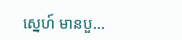ស្នេហ៍ មានបួ...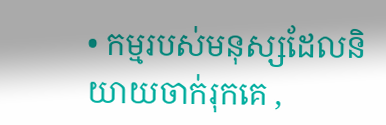• កម្មរបស់មនុស្សដែលនិយាយចាក់រុកគេ ,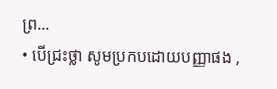ព្រ...
• បើជ្រះថ្លា សូមប្រកបដោយបញ្ញាផង ,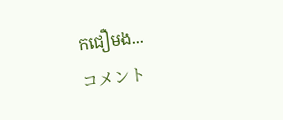កជឿមង...
コメント